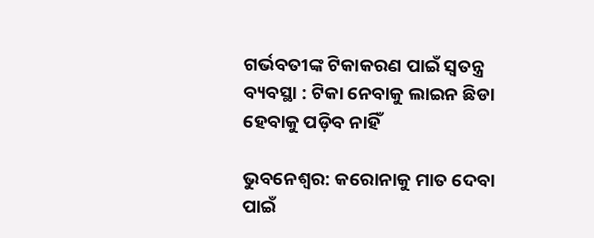ଗର୍ଭବତୀଙ୍କ ଟିକାକରଣ ପାଇଁ ସ୍ୱତନ୍ତ୍ର ବ୍ୟବସ୍ଥା : ଟିକା ନେବାକୁ ଲାଇନ ଛିଡା ହେବାକୁ ପଡ଼ିବ ନାହିଁ

ଭୁବନେଶ୍ୱର: କରୋନାକୁ ମାତ ଦେବା ପାଇଁ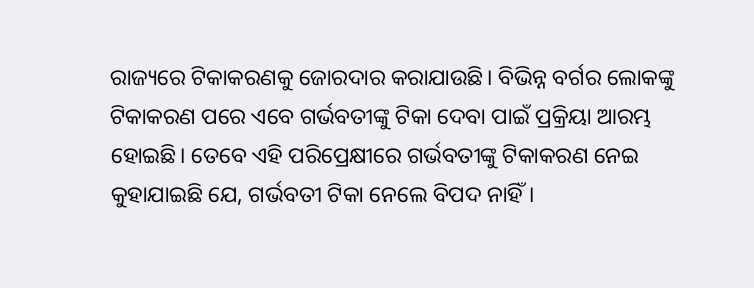ରାଜ୍ୟରେ ଟିକାକରଣକୁ ଜୋରଦାର କରାଯାଉଛି। ବିଭିନ୍ନ ବର୍ଗର ଲୋକଙ୍କୁ ଟିକାକରଣ ପରେ ଏବେ ଗର୍ଭବତୀଙ୍କୁ ଟିକା ଦେବା ପାଇଁ ପ୍ରକ୍ରିୟା ଆରମ୍ଭ ହୋଇଛି। ତେବେ ଏହି ପରିପ୍ରେକ୍ଷୀରେ ଗର୍ଭବତୀଙ୍କୁ ଟିକାକରଣ ନେଇ କୁହାଯାଇଛି ଯେ, ଗର୍ଭବତୀ ଟିକା ନେଲେ ବିପଦ ନାହିଁ।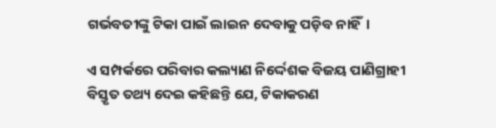ଗର୍ଭବତୀଙ୍କୁ ଟିକା ପାଇଁ ଲାଇନ ଦେବାକୁ ପଡ଼ିବ ନାହିଁ।

ଏ ସମ୍ପର୍କରେ ପରିବାର କଲ୍ୟାଣ ନିର୍ଦ୍ଦେଶକ ବିଜୟ ପାଣିଗ୍ରାହୀ ବିସ୍ତୃତ ତଥ୍ୟ ଦେଇ କହିଛନ୍ତି ଯେ, ଟିକାକରଣ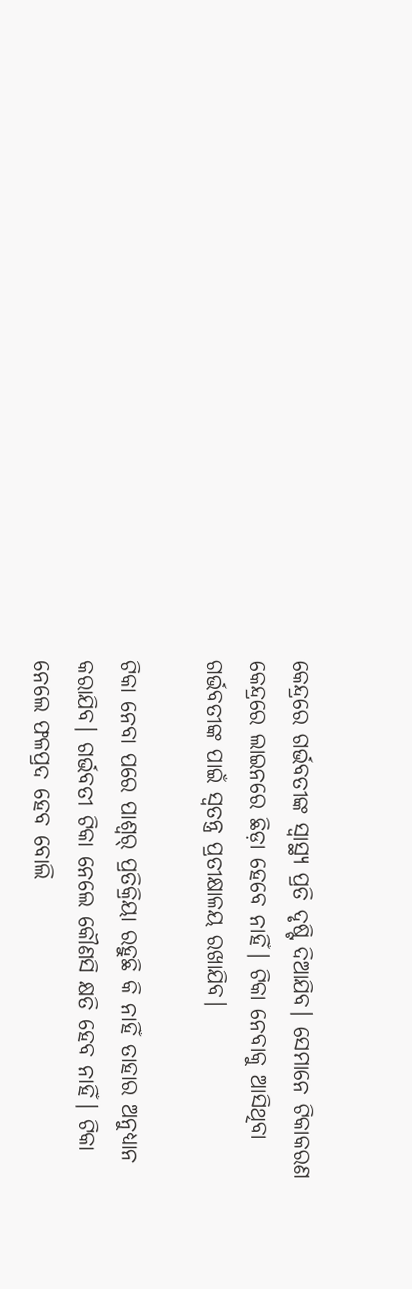କେନ୍ଦ୍ରରେ ଗର୍ଭବତୀଙ୍କ ସ୍ୱାସ୍ଥ୍ୟ ପ୍ରତି ଦୃଷ୍ଟି ଦିଆଯିବ। ସେମାନେ ଟିକାକରଣ କେନ୍ଦ୍ରରେ ଲାଇନରେ ଛିଡ଼ା ହେବେ ନାହିଁ। ଟିକା ନେବାକୁ ଆସିଥିବା ଗର୍ଭବତୀଙ୍କ ପାଇଁ ସ୍ୱତନ୍ତ୍ର ପ୍ରତୀକ୍ଷାଳୟ ରଖାଯିବ।

ଟିକା ନେବା ପରେ ପାଶ୍ୱର୍ ପ୍ରତିକ୍ରିୟା ରହୁଛି କି ନାହିଁ ତାହାର ଅନୁଧ୍ୟାନ କରାଯିବ। ଗର୍ଭବତୀ ଟିକା ନେଲେ କୌଣସି କ୍ଷତି ହେବ ନାହିଁ। ଟିକା ନେଲେ ଫଳପ୍ରଦ ହେବ ବୋଲି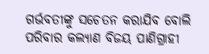ଗର୍ଭବତୀଙ୍କୁ ସଚେତନ କରାଯିବ ବୋଲି ପରିବାର କଲ୍ୟାଣ ବିଜୟ ପାଣିଗ୍ରାହୀ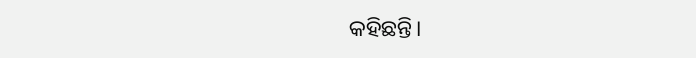କହିଛନ୍ତି।